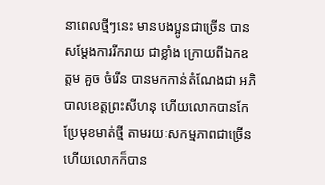នាពេលថ្មីៗនេះ មានបងប្អូនជាច្រើន បានសម្តែងការរីករាយ ជាខ្លាំង ក្រោយពីឯកឧត្តម គួច ចំរើន បានមកកាន់តំណែងជា អភិបាលខេត្តព្រះសីហនុ ហើយលោកបានកែប្រែមុខមាត់ថ្មី តាមរយៈសកម្មភាពជាច្រើន ហើយលោកក៏បាន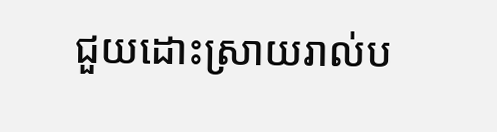ជួយដោះស្រាយរាល់ប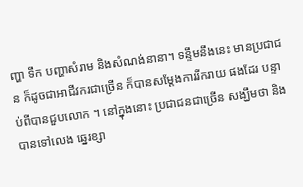ញ្ហា ទឹក បញ្ហាសំរាម និងសំណង់នានា។ ទន្ទឹមនឹងនេះ មានប្រជាជន ក៏ដូចជាអាជីវករជាច្រើន ក៏បានសម្តែងការរីករាយ ផងដែរ បន្ទាប់ពីបានជួបលោក ។ នៅក្នុងនោះ ប្រជាជនជាច្រើន សង្ឃឹមថា និងបានទៅលេង ឆ្នេរខ្សា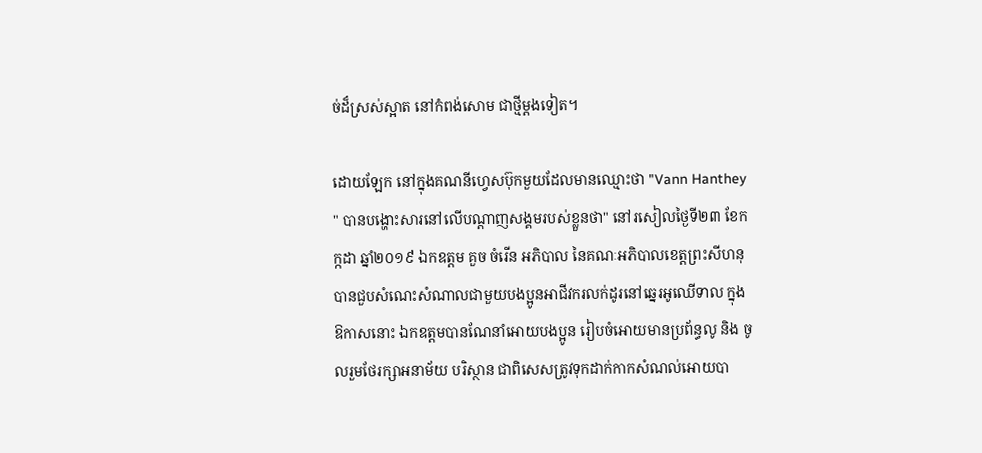ច់ដ៏ស្រស់ស្អាត នៅកំពង់សោម ជាថ្មីម្តងទៀត។

ដោយឡែក នៅក្នុងគណនីហ្វេសប៊ុកមួយដែលមានឈ្មោះថា "Vann Hanthey " បានបង្ហោះសារនៅលើបណ្តាញសង្គមរបស់ខ្លួនថា" នៅរសៀលថ្ងៃទី២៣ ខែកក្កដា ឆ្នាំ២០១៩ ឯកឧត្តម គួច ចំរើន អភិបាល នៃគណៈអភិបាលខេត្តព្រះសីហនុ បានជួបសំណេះសំណាលជាមួយបងប្អូនអាជីវករលក់ដូរនៅឆ្នេរអូឈើទាល ក្នុងឱកាសនោះ ឯកឧត្តមបានណែនាំអោយបងប្អូន រៀបចំអោយមានប្រព័ន្ធលូ និង ចូលរួមថែរក្សាអនាម័យ បរិស្ថាន ជាពិសេសត្រូវទុកដាក់កាកសំណល់អោយបា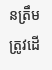នត្រឹមត្រូវដើ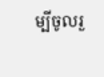ម្បីចូលរួ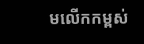មលើកកម្ពស់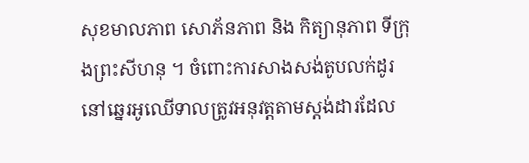សុខមាលភាព សោភ័នភាព និង កិត្យានុភាព ទីក្រុងព្រះសីហនុ ។ ចំពោះការសាងសង់តូបលក់ដូរនៅឆ្នេរអូឈើទាលត្រូវអនុវត្តតាមស្តង់ដារដែល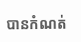បានកំណត់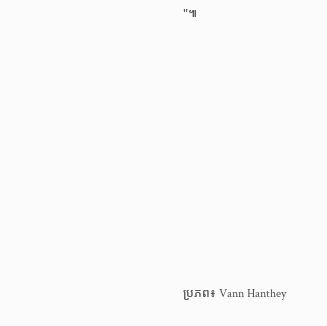"៕













ប្រភព៖ Vann Hanthey